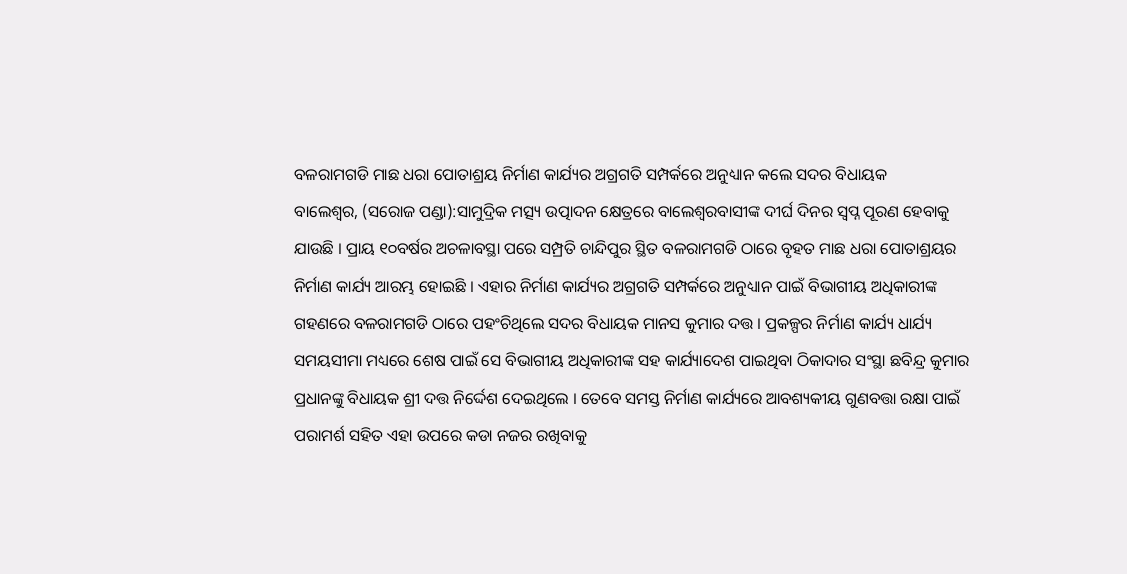ବଳରାମଗଡି ମାଛ ଧରା ପୋତାଶ୍ରୟ ନିର୍ମାଣ କାର୍ଯ୍ୟର ଅଗ୍ରଗତି ସମ୍ପର୍କରେ ଅନୁଧ୍ୟାନ କଲେ ସଦର ବିଧାୟକ
ବାଲେଶ୍ୱର, (ସରୋଜ ପଣ୍ଡା):ସାମୁଦ୍ରିକ ମତ୍ସ୍ୟ ଉତ୍ପାଦନ କ୍ଷେତ୍ରରେ ବାଲେଶ୍ୱରବାସୀଙ୍କ ଦୀର୍ଘ ଦିନର ସ୍ୱପ୍ନ ପୂରଣ ହେବାକୁ ଯାଉଛି । ପ୍ରାୟ ୧୦ବର୍ଷର ଅଚଳାବସ୍ଥା ପରେ ସମ୍ପ୍ରତି ଚାନ୍ଦିପୁର ସ୍ଥିତ ବଳରାମଗଡି ଠାରେ ବୃହତ ମାଛ ଧରା ପୋତାଶ୍ରୟର ନିର୍ମାଣ କାର୍ଯ୍ୟ ଆରମ୍ଭ ହୋଇଛି । ଏହାର ନିର୍ମାଣ କାର୍ଯ୍ୟର ଅଗ୍ରଗତି ସମ୍ପର୍କରେ ଅନୁଧ୍ୟାନ ପାଇଁ ବିଭାଗୀୟ ଅଧିକାରୀଙ୍କ ଗହଣରେ ବଳରାମଗଡି ଠାରେ ପହଂଚିଥିଲେ ସଦର ବିଧାୟକ ମାନସ କୁମାର ଦତ୍ତ । ପ୍ରକଳ୍ପର ନିର୍ମାଣ କାର୍ଯ୍ୟ ଧାର୍ଯ୍ୟ ସମୟସୀମା ମଧ୍ୟରେ ଶେଷ ପାଇଁ ସେ ବିଭାଗୀୟ ଅଧିକାରୀଙ୍କ ସହ କାର୍ଯ୍ୟାଦେଶ ପାଇଥିବା ଠିକାଦାର ସଂସ୍ଥା ଛବିନ୍ଦ୍ର କୁମାର ପ୍ରଧାନଙ୍କୁ ବିଧାୟକ ଶ୍ରୀ ଦତ୍ତ ନିର୍ଦ୍ଦେଶ ଦେଇଥିଲେ । ତେବେ ସମସ୍ତ ନିର୍ମାଣ କାର୍ଯ୍ୟରେ ଆବଶ୍ୟକୀୟ ଗୁଣବତ୍ତା ରକ୍ଷା ପାଇଁ ପରାମର୍ଶ ସହିତ ଏହା ଉପରେ କଡା ନଜର ରଖିବାକୁ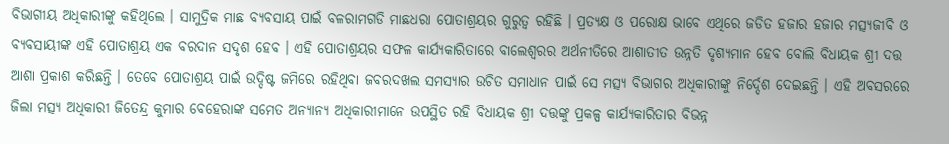ବିଭାଗୀୟ ଅଧିକାରୀଙ୍କୁ କହିଥିଲେ । ସାମୁଦ୍ରିକ ମାଛ ବ୍ୟବସାୟ ପାଇଁ ବଳରାମଗଡି ମାଛଧରା ପୋତାଶ୍ରୟର ଗୁରୁତ୍ୱ ରହିଛି । ପ୍ରତ୍ୟକ୍ଷ ଓ ପରୋକ୍ଷ ଭାବେ ଏଥିରେ ଜଡିତ ହଜାର ହଜାର ମତ୍ସ୍ୟଜୀବି ଓ ବ୍ୟବସାୟୀଙ୍କ ଏହି ପୋତାଶ୍ରୟ ଏକ ବରଦାନ ସଦୃଶ ହେବ । ଏହି ପୋତାଶ୍ରୟର ସଫଳ କାର୍ଯ୍ୟକାରିତାରେ ବାଲେଶ୍ୱରର ଅର୍ଥନୀତିରେ ଆଶାତୀତ ଉନ୍ନତି ଦୃଶ୍ୟମାନ ହେବ ବୋଲି ବିଧାୟକ ଶ୍ରୀ ଦତ୍ତ ଆଶା ପ୍ରକାଶ କରିଛନ୍ତି । ତେବେ ପୋତାଶ୍ରୟ ପାଇଁ ଉଦ୍ଦିଷ୍ଟ ଜମିରେ ରହିଥିବା ଜବରଦଖଲ ସମସ୍ୟାର ଉଚିତ ସମାଧାନ ପାଇଁ ସେ ମତ୍ସ୍ୟ ବିଭାଗର ଅଧିକାରୀଙ୍କୁ ନିର୍ଦ୍ଦେଶ ଦେଇଛନ୍ତି । ଏହି ଅବସରରେ ଜିଲା ମତ୍ସ୍ୟ ଅଧିକାରୀ ଜିତେନ୍ଦ୍ର କୁମାର ବେହେରାଙ୍କ ସମେତ ଅନ୍ୟାନ୍ୟ ଅଧିକାରୀମାନେ ଉପସ୍ଥିତ ରହି ବିଧାୟକ ଶ୍ରୀ ଦତ୍ତଙ୍କୁ ପ୍ରକଳ୍ପ କାର୍ଯ୍ୟକାରିତାର ବିଭନ୍ନ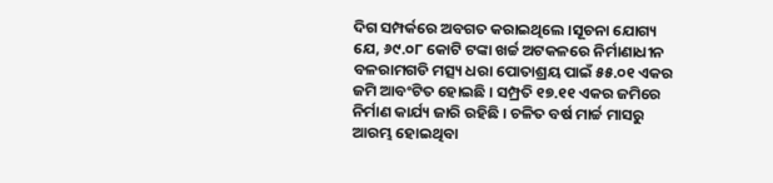ଦିଗ ସମ୍ପର୍କରେ ଅବଗତ କରାଇଥିଲେ ।ସୂଚନା ଯୋଗ୍ୟ ଯେ, ୬୯.୦୮ କୋଟି ଟଙ୍କା ଖର୍ଚ୍ଚ ଅଟକଳରେ ନିର୍ମାଣାଧୀନ ବଳରାମଗଡି ମତ୍ସ୍ୟ ଧରା ପୋତାଶ୍ରୟ ପାଇଁ ୫୫.୦୧ ଏକର ଜମି ଆବଂଟିତ ହୋଇଛି । ସମ୍ପ୍ରତି ୧୭.୧୧ ଏକର ଜମିରେ ନିର୍ମାଣ କାର୍ଯ୍ୟ ଜାରି ରହିଛି । ଚଳିତ ବର୍ଷ ମାର୍ଚ୍ଚ ମାସରୁ ଆରମ୍ଭ ହୋଇଥିବା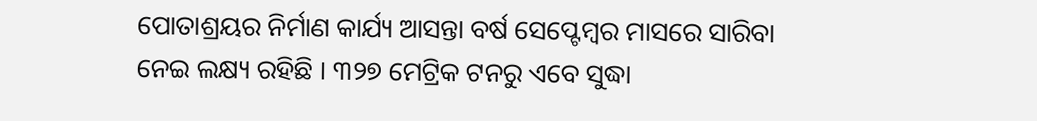ପୋତାଶ୍ରୟର ନିର୍ମାଣ କାର୍ଯ୍ୟ ଆସନ୍ତା ବର୍ଷ ସେପ୍ଟେମ୍ବର ମାସରେ ସାରିବା ନେଇ ଲକ୍ଷ୍ୟ ରହିଛି । ୩୨୭ ମେଟ୍ରିକ ଟନରୁ ଏବେ ସୁଦ୍ଧା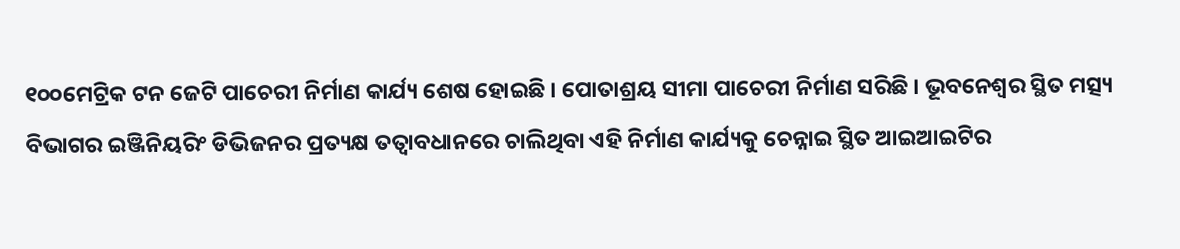୧୦୦ମେଟ୍ରିକ ଟନ ଜେଟି ପାଚେରୀ ନିର୍ମାଣ କାର୍ଯ୍ୟ ଶେଷ ହୋଇଛି । ପୋତାଶ୍ରୟ ସୀମା ପାଚେରୀ ନିର୍ମାଣ ସରିଛି । ଭୂବନେଶ୍ୱର ସ୍ଥିତ ମତ୍ସ୍ୟ ବିଭାଗର ଇଞ୍ଜିନିୟରିଂ ଡିଭିଜନର ପ୍ରତ୍ୟକ୍ଷ ତତ୍ୱାବଧାନରେ ଚାଲିଥିବା ଏହି ନିର୍ମାଣ କାର୍ଯ୍ୟକୁ ଚେନ୍ନାଇ ସ୍ଥିତ ଆଇଆଇଟିର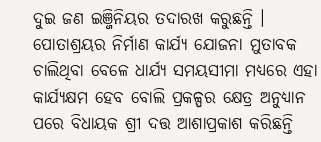ଦୁଇ ଜଣ ଇଞ୍ଜିନିୟର ତଦାରଖ କରୁଛନ୍ତି । ପୋତାଶ୍ରୟର ନିର୍ମାଣ କାର୍ଯ୍ୟ ଯୋଜନା ମୁତାବକ ଚାଲିଥିବା ବେଳେ ଧାର୍ଯ୍ୟ ସମୟସୀମା ମଧ୍ୟରେ ଏହା କାର୍ଯ୍ୟକ୍ଷମ ହେବ ବୋଲି ପ୍ରକଳ୍ପର କ୍ଷେତ୍ର ଅନୁଧ୍ୟାନ ପରେ ବିଧାୟକ ଶ୍ରୀ ଦତ୍ତ ଆଶାପ୍ରକାଶ କରିଛନ୍ତି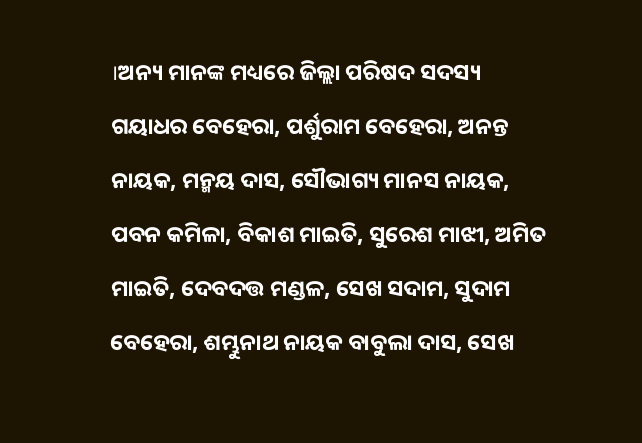।ଅନ୍ୟ ମାନଙ୍କ ମଧ୍ୟରେ ଜିଲ୍ଲା ପରିଷଦ ସଦସ୍ୟ ଗୟାଧର ବେହେରା, ପର୍ଶୁରାମ ବେହେରା, ଅନନ୍ତ ନାୟକ, ମନ୍ମୟ ଦାସ, ସୌଭାଗ୍ୟ ମାନସ ନାୟକ, ପବନ କମିଳା, ବିକାଶ ମାଇତି, ସୁରେଶ ମାଝୀ, ଅମିତ ମାଇତି, ଦେବଦତ୍ତ ମଣ୍ଡଳ, ସେଖ ସଦାମ, ସୁଦାମ ବେହେରା, ଶମ୍ଭୁନାଥ ନାୟକ ବାବୁଲା ଦାସ, ସେଖ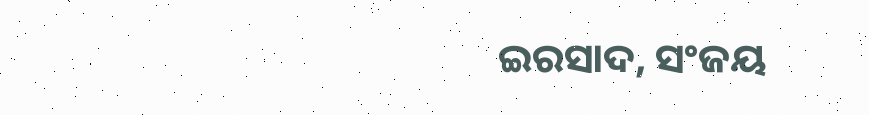ଇରସାଦ, ସଂଜୟ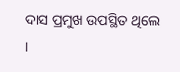ଦାସ ପ୍ରମୁଖ ଉପସ୍ଥିତ ଥିଲେ ।